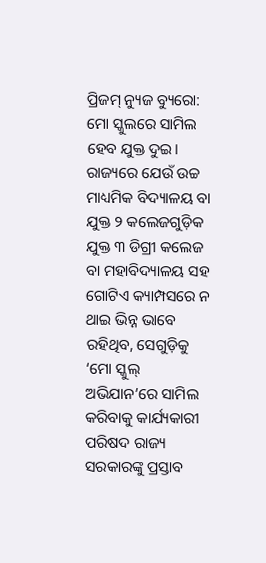ପ୍ରିଜମ୍ ନ୍ୟୁଜ ବ୍ୟୁରୋ: ମୋ ସ୍କୁଲରେ ସାମିଲ ହେବ ଯୁକ୍ତ ଦୁଇ। ରାଜ୍ୟରେ ଯେଉଁ ଉଚ୍ଚ ମାଧ୍ୟମିକ ବିଦ୍ୟାଳୟ ବା ଯୁକ୍ତ ୨ କଲେଜଗୁଡ଼ିକ ଯୁକ୍ତ ୩ ଡିଗ୍ରୀ କଲେଜ ବା ମହାବିଦ୍ୟାଳୟ ସହ ଗୋଟିଏ କ୍ୟାମ୍ପସରେ ନ ଥାଇ ଭିନ୍ନ ଭାବେ ରହିଥିବ, ସେଗୁଡ଼ିକୁ ‘ମୋ ସ୍କୁଲ୍ ଅଭିଯାନ’ରେ ସାମିଲ କରିବାକୁ କାର୍ଯ୍ୟକାରୀ ପରିଷଦ ରାଜ୍ୟ ସରକାରଙ୍କୁ ପ୍ରସ୍ତାବ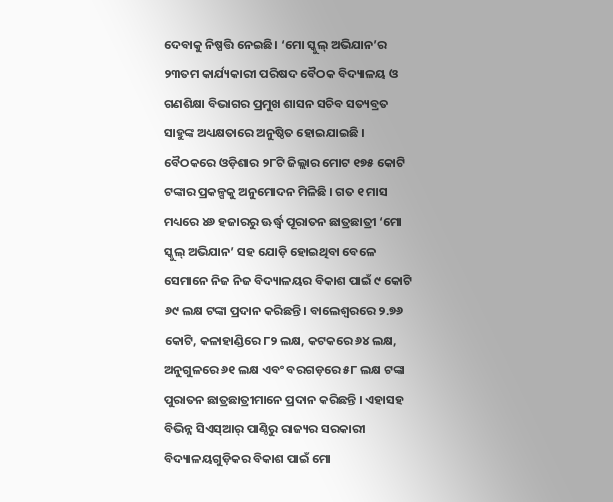ଦେବାକୁ ନିଷ୍ପତ୍ତି ନେଇଛି। ‘ମୋ ସ୍କୁଲ୍ ଅଭିଯାନ’ର ୨୩ତମ କାର୍ଯ୍ୟକାରୀ ପରିଷଦ ବୈଠକ ବିଦ୍ୟାଳୟ ଓ ଗଣଶିକ୍ଷା ବିଭାଗର ପ୍ରମୁଖ ଶାସନ ସଚିବ ସତ୍ୟବ୍ରତ ସାହୁଙ୍କ ଅଧ୍ୟକ୍ଷତାରେ ଅନୁଷ୍ଠିତ ହୋଇଯାଇଛି । ବୈଠକରେ ଓଡ଼ିଶାର ୨୮ଟି ଜିଲ୍ଲାର ମୋଟ ୧୭୫ କୋଟି ଟଙ୍କାର ପ୍ରକଳ୍ପକୁ ଅନୁମୋଦନ ମିଳିଛି । ଗତ ୧ ମାସ ମଧ୍ୟରେ ୪୬ ହଜାରରୁ ଊର୍ଦ୍ଧ୍ୱ ପୂରାତନ ଛାତ୍ରଛାତ୍ରୀ ‘ମୋ ସ୍କୁଲ୍ ଅଭିଯାନ’ ସହ ଯୋଡ଼ି ହୋଇଥିବା ବେଳେ ସେମାନେ ନିଜ ନିଜ ବିଦ୍ୟାଳୟର ବିକାଶ ପାଇଁ ୯ କୋଟି ୬୯ ଲକ୍ଷ ଟଙ୍କା ପ୍ରଦାନ କରିଛନ୍ତି। ବାଲେଶ୍ୱରରେ ୨.୭୬ କୋଟି, କଳାହାଣ୍ଡିରେ ୮୨ ଲକ୍ଷ, କଟକରେ ୬୪ ଲକ୍ଷ, ଅନୁଗୁଳରେ ୬୧ ଲକ୍ଷ ଏବଂ ବରଗଡ଼ରେ ୫୮ ଲକ୍ଷ ଟଙ୍କା ପୁରାତନ ଛାତ୍ରଛାତ୍ରୀମାନେ ପ୍ରଦାନ କରିଛନ୍ତି । ଏହାସହ ବିଭିନ୍ନ ସିଏସ୍ଆର୍ ପାଣ୍ଠିରୁ ରାଜ୍ୟର ସରକାରୀ ବିଦ୍ୟାଳୟଗୁଡ଼ିକର ବିକାଶ ପାଇଁ ମୋ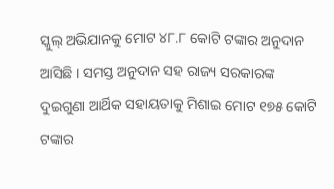ସ୍କୁଲ୍ ଅଭିଯାନକୁ ମୋଟ ୪୮.୮ କୋଟି ଟଙ୍କାର ଅନୁଦାନ ଆସିଛି । ସମସ୍ତ ଅନୁଦାନ ସହ ରାଜ୍ୟ ସରକାରଙ୍କ ଦୁଇଗୁଣା ଆର୍ଥିକ ସହାୟତାକୁ ମିଶାଇ ମୋଟ ୧୭୫ କୋଟି ଟଙ୍କାର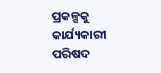ପ୍ରକଳ୍ପକୁ କାର୍ଯ୍ୟକାରୀ ପରିଷଦ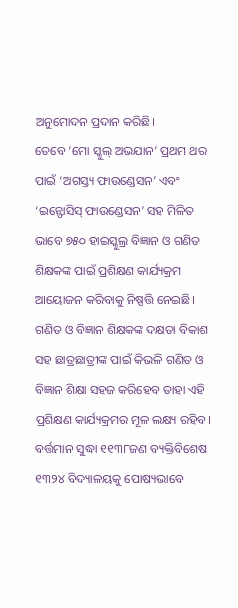ଅନୁମୋଦନ ପ୍ରଦାନ କରିଛି।
ତେବେ ‘ମୋ ସ୍କୁଲ୍ ଅଭଯାନ’ ପ୍ରଥମ ଥର ପାଇଁ ‘ଅଗସ୍ତ୍ୟ ଫାଉଣ୍ଡେସନ’ ଏବଂ ‘ଇନ୍ଫୋସିସ୍ ଫାଉଣ୍ଡେସନ’ ସହ ମିଳିତ ଭାବେ ୭୫୦ ହାଇସ୍କୁଲ୍ର ବିଜ୍ଞାନ ଓ ଗଣିତ ଶିକ୍ଷକଙ୍କ ପାଇଁ ପ୍ରଶିକ୍ଷଣ କାର୍ଯ୍ୟକ୍ରମ ଆୟୋଜନ କରିବାକୁ ନିଷ୍ପତ୍ତି ନେଇଛି। ଗଣିତ ଓ ବିଜ୍ଞାନ ଶିକ୍ଷକଙ୍କ ଦକ୍ଷତା ବିକାଶ ସହ ଛାତ୍ରଛାତ୍ରୀଙ୍କ ପାଇଁ କିଭଳି ଗଣିତ ଓ ବିଜ୍ଞାନ ଶିକ୍ଷା ସହଜ କରିହେବ ତାହା ଏହି ପ୍ରଶିକ୍ଷଣ କାର୍ଯ୍ୟକ୍ରମର ମୂଳ ଲକ୍ଷ୍ୟ ରହିବ। ବର୍ତ୍ତମାନ ସୁଦ୍ଧା ୧୧୩୮ଜଣ ବ୍ୟକ୍ତିବିଶେଷ ୧୩୨୪ ବିଦ୍ୟାଳୟକୁ ପୋଷ୍ୟଭାବେ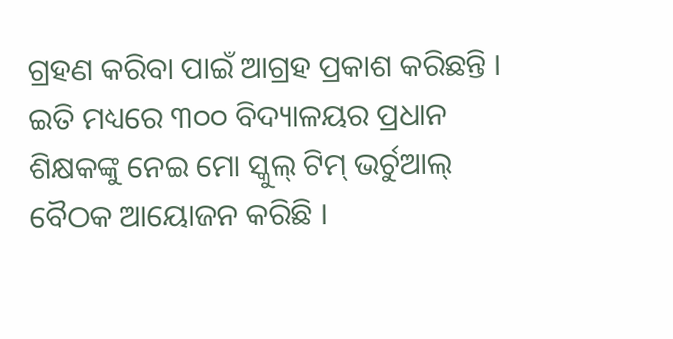ଗ୍ରହଣ କରିବା ପାଇଁ ଆଗ୍ରହ ପ୍ରକାଶ କରିଛନ୍ତି । ଇତି ମଧ୍ୟରେ ୩୦୦ ବିଦ୍ୟାଳୟର ପ୍ରଧାନ ଶିକ୍ଷକଙ୍କୁ ନେଇ ମୋ ସ୍କୁଲ୍ ଟିମ୍ ଭର୍ଚୁଆଲ୍ ବୈଠକ ଆୟୋଜନ କରିଛି ।